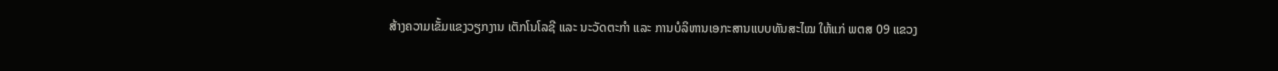ສ້າງຄວາມເຂັ້ມແຂງວຽກງານ ເຕັກໂນໂລຊີ ແລະ ນະວັດຕະກໍາ ແລະ ການບໍລິຫານເອກະສານແບບທັນສະໄໝ ໃຫ້ແກ່ ພຕສ 09 ແຂວງ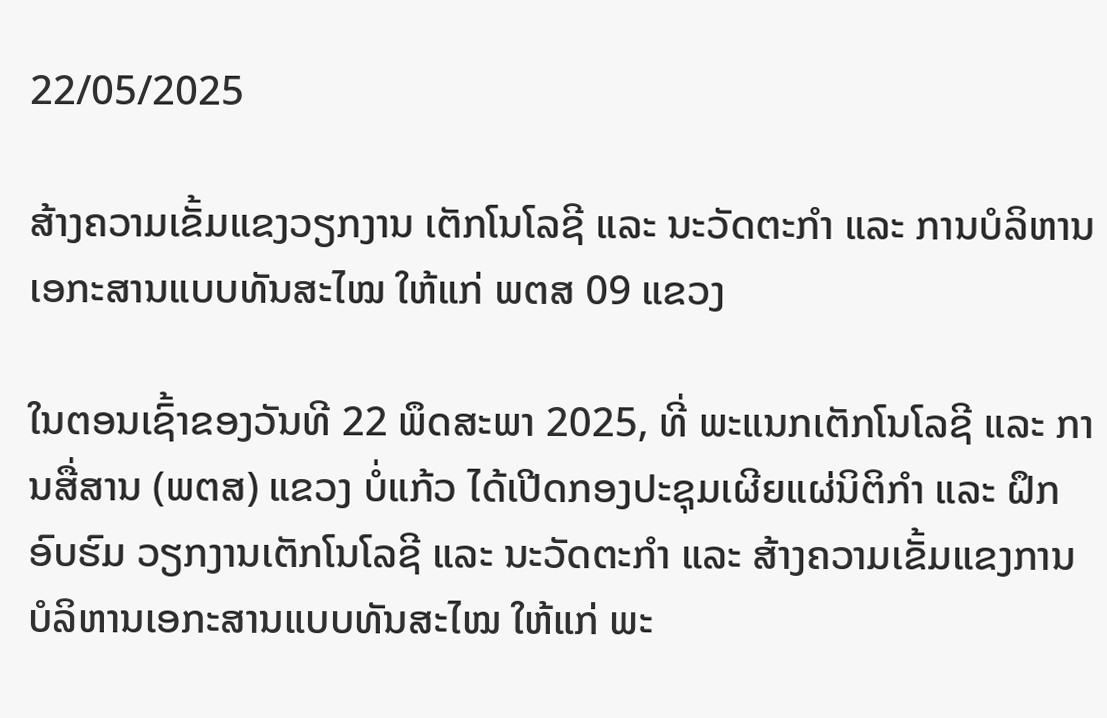22/05/2025

ສ້າງຄວາມເຂັ້ມແຂງວຽກງານ ເຕັກໂນໂລຊີ ແລະ ນະວັດຕະກໍາ ແລະ ການບໍລິຫານເອກະສານແບບທັນສະໄໝ ໃຫ້ແກ່ ພຕສ 09 ແຂວງ

ໃນຕອນເຊົ້າຂອງວັນທີ 22 ພຶດສະພາ 2025, ທີ່ ພະແນກເຕັກໂນໂລຊີ ແລະ ການສື່ສານ (ພຕສ) ແຂວງ ບໍ່ແກ້ວ ໄດ້ເປີດກອງປະຊຸມເຜີຍແຜ່ນິຕິກໍາ ແລະ ຝຶກອົບຮົມ ວຽກງານເຕັກໂນໂລຊີ ແລະ ນະວັດຕະກໍາ ແລະ ສ້າງຄວາມເຂັ້ມແຂງການບໍລິຫານເອກະສານແບບທັນສະໄໝ ໃຫ້ແກ່ ພະ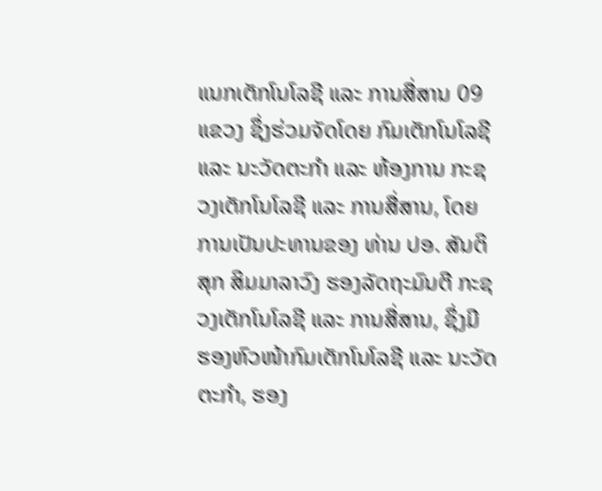ແນກເຕັກໂນໂລຊີ ແລະ ການສື່ສານ 09 ແຂວງ ຊຶ່ງຮ່ວມຈັດໂດຍ ກົມເຕັກໂນໂລຊີ ແລະ ນະວັດຕະກໍາ ແລະ ຫ້ອງການ ກະຊວງເຕັກໂນໂລຊີ ແລະ ການສື່ສານ, ໂດຍການເປັນປະທານຂອງ ທ່ານ ປອ. ສັນຕິສຸກ ສິມມາລາວົງ ຮອງລັດຖະມົນຕີ ກະຊວງເຕັກໂນໂລຊີ ແລະ ການສື່ສານ, ຊຶ່ງມີ ຮອງຫົວໜ້າກົມເຕັກໂນໂລຊີ ແລະ ນະວັດຕະກໍາ, ຮອງ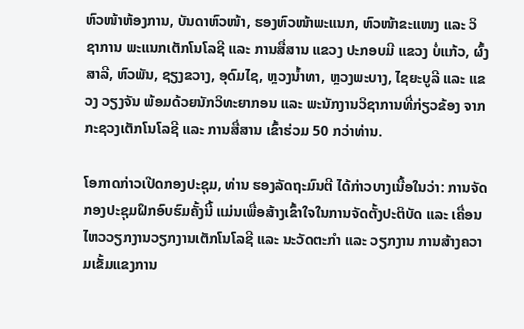ຫົວໜ້າຫ້ອງການ, ບັນດາຫົວໜ້າ, ຮອງຫົວໜ້າພະແນກ, ຫົວໜ້າຂະແໜງ ແລະ ວິຊາການ ພະແນກເຕັກໂນໂລຊີ ແລະ ການສື່ສານ ແຂວງ ປະກອບມີ ແຂວງ ບໍ່ແກ້ວ, ຜົ້ງສາລີ, ຫົວພັນ, ຊຽງຂວາງ, ອຸດົມໄຊ, ຫຼວງນໍ້າທາ, ຫຼວງພະບາງ, ໄຊຍະບູລີ ແລະ ແຂວງ ວຽງຈັນ ພ້ອມດ້ວຍນັກວິທະຍາກອນ ແລະ ພະນັກງານວິຊາການທີ່ກ່ຽວຂ້ອງ ຈາກກະຊວງເຕັກໂນໂລຊີ ແລະ ການສື່ສານ ເຂົ້າຮ່ວມ 50 ກວ່າທ່ານ.

ໂອກາດກ່າວເປີດກອງປະຊຸມ, ທ່ານ ຮອງລັດຖະມົນຕີ ໄດ້ກ່າວບາງເນື້ອໃນວ່າ: ການຈັດກອງປະຊຸມຝຶກອົບຮົມຄັ້ງນີ້ ແມ່ນເພື່ອສ້າງເຂົ້າໃຈໃນການຈັດຕັ້ງປະຕິບັດ ແລະ ເຄື່ອນໄຫວວຽກງານວຽກງານເຕັກໂນໂລຊີ ແລະ ນະວັດຕະກຳ ແລະ ວຽກງານ ການສ້າງຄວາມເຂັ້ມແຂງການ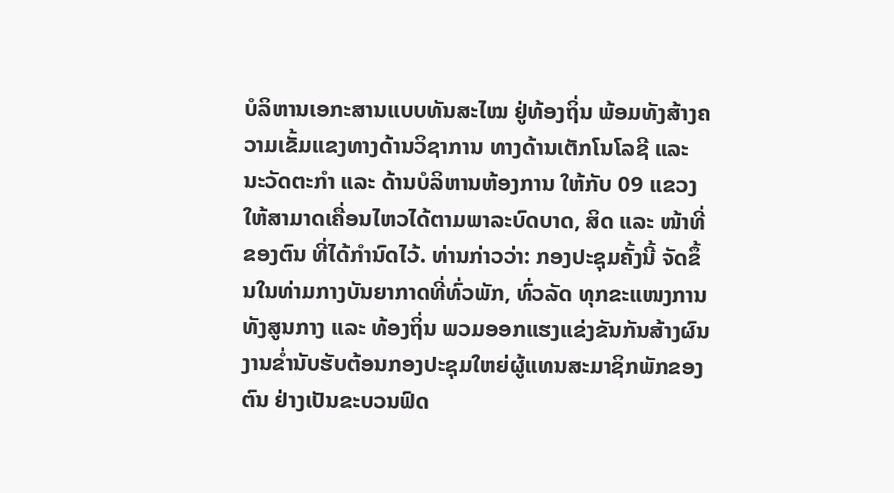ບໍລິຫານເອກະສານແບບທັນສະໄໝ ຢູ່ທ້ອງຖິ່ນ ພ້ອມທັງສ້າງຄວາມເຂັ້ມແຂງທາງດ້ານວິຊາການ ທາງດ້ານເຕັກໂນໂລຊີ ແລະ ນະວັດຕະກຳ ແລະ ດ້ານບໍລິຫານຫ້ອງການ ໃຫ້ກັບ 09 ແຂວງ ໃຫ້ສາມາດເຄື່ອນໄຫວໄດ້ຕາມພາລະບົດບາດ, ສິດ ແລະ ໜ້າທີ່ຂອງຕົນ ທີ່ໄດ້ກຳນົດໄວ້. ທ່ານກ່າວວ່າ: ກອງປະຊຸມຄັ້ງນີ້ ຈັດຂຶ້ນໃນທ່າມກາງບັນຍາກາດທີ່ທົ່ວພັກ, ທົ່ວລັດ ທຸກຂະແໜງການ ທັງສູນກາງ ແລະ ທ້ອງຖິ່ນ ພວມອອກແຮງແຂ່ງຂັນກັນສ້າງຜົນງານຂໍ່ານັບຮັບຕ້ອນກອງປະຊຸມໃຫຍ່ຜູ້ແທນສະມາຊິກພັກຂອງຕົນ ຢ່າງເປັນຂະບວນຟົດ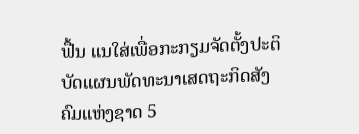ຟື້ນ ແນໃສ່ເພື່ອກະກຽມຈັດຕັ້ງປະຕິບັດແຜນພັດທະນາເສດຖະກິດສັງຄົມແຫ່ງຊາດ 5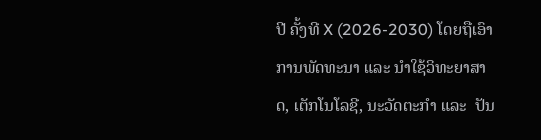ປີ ຄັ້ງທີ X (2026-2030) ໂດຍຖືເອົາການພັດທະນາ ແລະ ນຳໃຊ້ວິທະຍາສາດ, ເຕັກໂນໂລຊີ, ນະວັດຕະກຳ ແລະ  ປັນ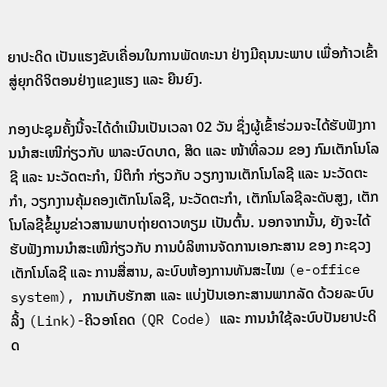ຍາປະດິດ ເປັນແຮງຂັບເຄື່ອນໃນການພັດທະນາ ຢ່າງມີຄຸນນະພາບ ເພື່ອກ້າວເຂົ້າສູ່ຍຸກດິຈິຕອນຢ່າງແຂງແຮງ ແລະ ຍືນຍົງ.

ກອງປະຊຸມຄັ້ງນີ້ຈະໄດ້ດໍາເນີນເປັນເວລາ 02 ວັນ ຊຶ່ງຜູ້ເຂົ້າຮ່ວມຈະໄດ້ຮັບຟັງການນໍາສະເໜີກ່ຽວກັບ ພາລະບົດບາດ, ສິດ ແລະ ໜ້າທີ່ລວມ ຂອງ ກົມເຕັກໂນໂລຊີ ແລະ ນະວັດຕະກໍາ, ນິຕິກໍາ ກ່ຽວກັບ ວຽກງານເຕັກໂນໂລຊີ ແລະ ນະວັດຕະກໍາ, ວຽກງານຄຸ້ມຄອງເຕັກໂນໂລຊີ, ນະວັດຕະກໍາ, ເຕັກໂນໂລຊີລະດັບສູງ, ເຕັກໂນໂລຊີຂໍ້ມູນຂ່າວສານພາບຖ່າຍດາວທຽມ ເປັນຕົ້ນ. ນອກຈາກນັ້ນ, ຍັງຈະໄດ້ຮັບຟັງການນໍາສະເໜີກ່ຽວກັບ ການບໍລິຫານຈັດການເອກະສານ ຂອງ ກະຊວງເຕັກໂນໂລຊີ ແລະ ການສື່ສານ, ລະບົບຫ້ອງການທັນສະໄໝ (e-office system), ການເກັບຮັກສາ ແລະ ແບ່ງປັນເອກະສານພາກລັດ ດ້ວຍລະບົບ ລິ້ງ (Link)-ຄິວອາໂຄດ (QR Code) ແລະ ການນໍາໃຊ້ລະບົບປັນຍາປະດິດ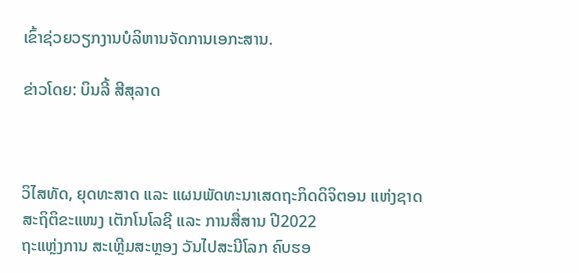ເຂົ້າຊ່ວຍວຽກງານບໍລິຫານຈັດການເອກະສານ.

ຂ່າວໂດຍ: ບິນລີ້ ສີສຸລາດ



ວິໄສທັດ, ຍຸດທະສາດ ແລະ ແຜນພັດທະນາເສດຖະກິດດິຈິຕອນ ແຫ່ງຊາດ
ສະຖິຕິຂະແໜງ ເຕັກໂນໂລຊີ ແລະ ການສື່ສານ ປີ2022
ຖະແຫຼ່ງການ ສະເຫຼີມສະຫຼອງ ວັນໄປສະນີໂລກ ຄົບຮອ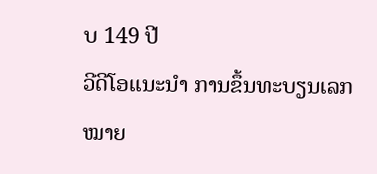ບ 149 ປີ
ວີດີໂອແນະນໍາ ການຂຶ້ນທະບຽນເລກໝາຍ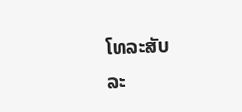ໂທລະສັບ
ລະ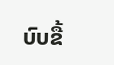ບົບຂື້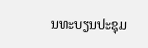ນທະບຽນປະຊຸມ